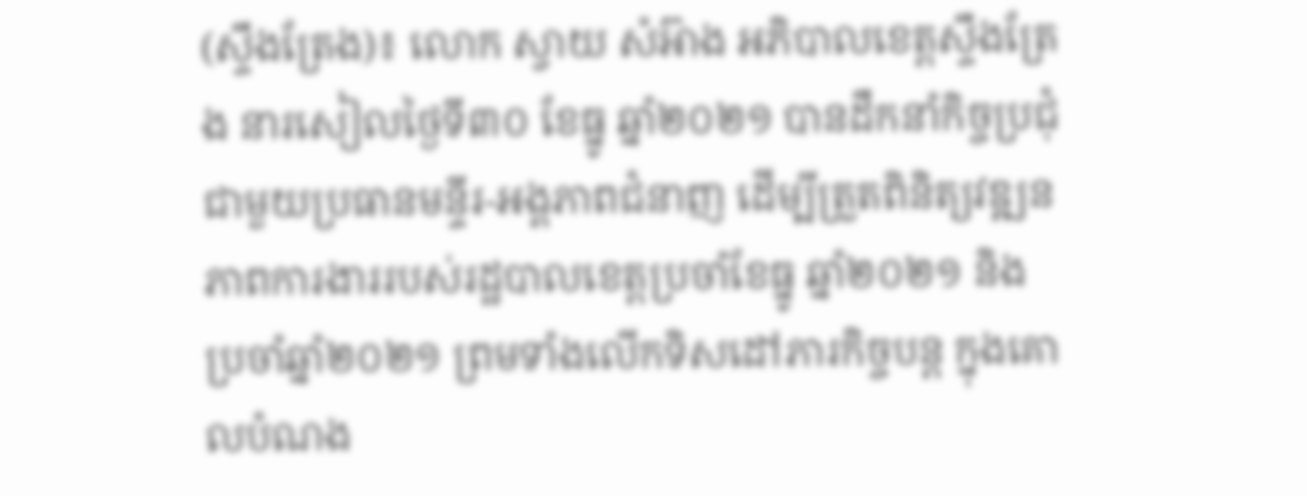(ស្ទឹងត្រែង)៖ លោក ស្វាយ សំអ៊ាង អភិបាលខេត្តស្ទឹងត្រែង នារសៀលថ្ងៃទី៣០ ខែធ្នូ ឆ្នាំ២០២១ បានដឹកនាំកិច្ចប្រជុំជាមួយប្រធានមន្ទីរ-អង្គភាពជំនាញ ដើម្បីត្រួតពិនិត្យវឌ្ឍនភាពការងាររបស់រដ្ឋបាលខេត្តប្រចាំខែធ្នូ ឆ្នាំ២០២១ និងប្រចាំឆ្នាំ២០២១ ព្រមទាំងលើកទិសដៅភារកិច្ចបន្ត ក្នុងគោលបំណង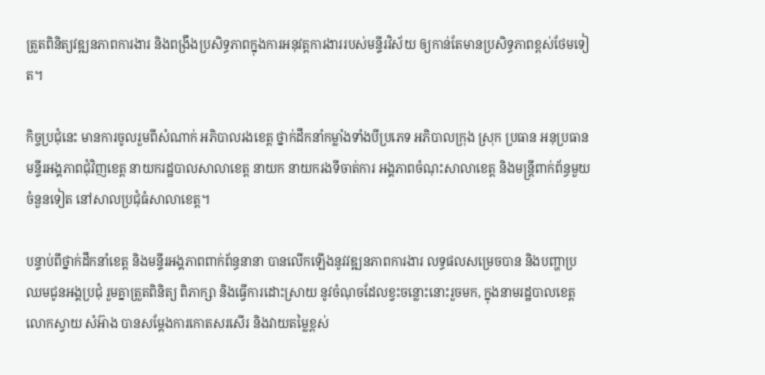ត្រួតពិនិត្យវឌ្ឍនភាពការងារ និងពង្រឹងប្រសិទ្ធភាពក្នុងការអនុវត្តការងាររបស់មន្ទីរវិស័យ ឲ្យកាន់តែមានប្រសិទ្ធភាពខ្ពស់ថែមទៀត។

កិច្ចប្រជុំនេះ មានការចូលរួមពីសំណាក់ អភិបាលរងខេត្ត ថ្នាក់ដឹកនាំកម្លាំងទាំងបីប្រភេទ អភិបាលក្រុង ស្រុក ប្រធាន អនុប្រធានមន្ទីរអង្គភាពជុំវិញខេត្ត នាយករដ្ឋបាលសាលាខេត្ត នាយក នាយករងទីចាត់ការ អង្គភាពចំណុះសាលាខេត្ត និងមន្រ្តីពាក់ព័ន្ធមួយចំនួនទៀត នៅសាលប្រជុំធំសាលាខេត្ត។

បន្ទាប់ពីថ្នាក់ដឹកនាំខេត្ត និងមន្ទីរអង្គភាពពាក់ព័ន្ធនានា បានលើកឡើងនូវវឌ្ឍនភាពការងារ លទ្ធផលសម្រេចបាន និងបញ្ហាប្រឈមជូនអង្គប្រជុំ រួមគ្នាត្រួតពិនិត្យ ពិភាក្សា និងធ្វើការដោះស្រាយ នូវចំណុចដែលខ្វះចន្លោះនោះរួចមក, ក្នុងនាមរដ្ឋបាលខេត្ត លោកស្វាយ សំអ៊ាង បានសម្ដែងការកោតសរសើរ និងវាយតម្លៃខ្ពស់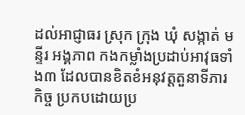ដល់អាជ្ញាធរ ស្រុក ក្រុង ឃុំ សង្កាត់ មន្ទីរ អង្គភាព កងកម្លាំងប្រដាប់អាវុធទាំង៣ ដែលបានខិតខំអនុវត្តតួនាទីភារកិច្ច ប្រកបដោយប្រ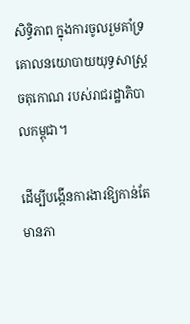សិទ្ធិភាព ក្នុងការចូលរួមគាំទ្រ គោលនយោបាយយុទ្ធសាស្ត្រចតុកោណ របស់រាជរដ្ឋាភិបាលកម្ពុជា។

ដើម្បីបង្កើនការងារឱ្យកាន់តែមានភា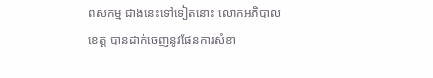ពសកម្ម ជាងនេះទៅទៀតនោះ លោកអភិបាលខេត្ត បានដាក់ចេញនូវផែនការសំខា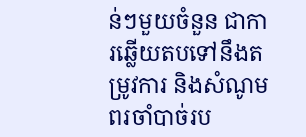ន់ៗមួយចំនួន ជាការឆ្លើយតបទៅនឹងតម្រូវការ និងសំណូមពរចាំបាច់រប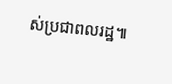ស់ប្រជាពលរដ្ឋ៕